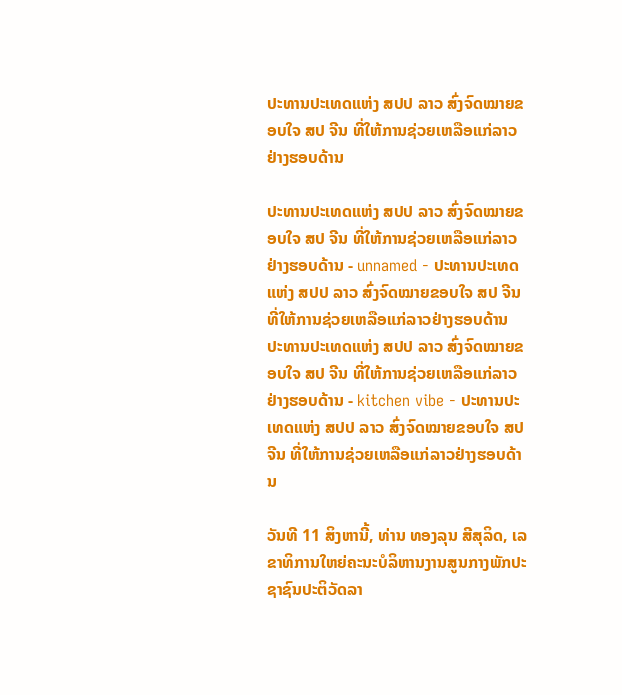ປະທານປະເທດແຫ່ງ ສປປ ລາວ ສົ່ງຈົດໝາຍຂອບໃຈ ສປ ຈີນ ທີ່ໃຫ້ການຊ່ວຍເຫລືອແກ່ລາວຢ່າງຮອບດ້ານ

ປະທານປະເທດແຫ່ງ ສປປ ລາວ ສົ່ງຈົດໝາຍຂອບໃຈ ສປ ຈີນ ທີ່ໃຫ້ການຊ່ວຍເຫລືອແກ່ລາວຢ່າງຮອບດ້ານ - unnamed - ປະທານປະເທດແຫ່ງ ສປປ ລາວ ສົ່ງຈົດໝາຍຂອບໃຈ ສປ ຈີນ ທີ່ໃຫ້ການຊ່ວຍເຫລືອແກ່ລາວຢ່າງຮອບດ້ານ
ປະທານປະເທດແຫ່ງ ສປປ ລາວ ສົ່ງຈົດໝາຍຂອບໃຈ ສປ ຈີນ ທີ່ໃຫ້ການຊ່ວຍເຫລືອແກ່ລາວຢ່າງຮອບດ້ານ - kitchen vibe - ປະທານປະເທດແຫ່ງ ສປປ ລາວ ສົ່ງຈົດໝາຍຂອບໃຈ ສປ ຈີນ ທີ່ໃຫ້ການຊ່ວຍເຫລືອແກ່ລາວຢ່າງຮອບດ້ານ

ວັນທີ 11 ສິງຫານີ້, ທ່ານ ທອງລຸນ ສີສຸລິດ, ເລຂາທິການໃຫຍ່ຄະນະບໍລິຫານງານສູນກາງພັກປະຊາຊົນປະຕິວັດລາ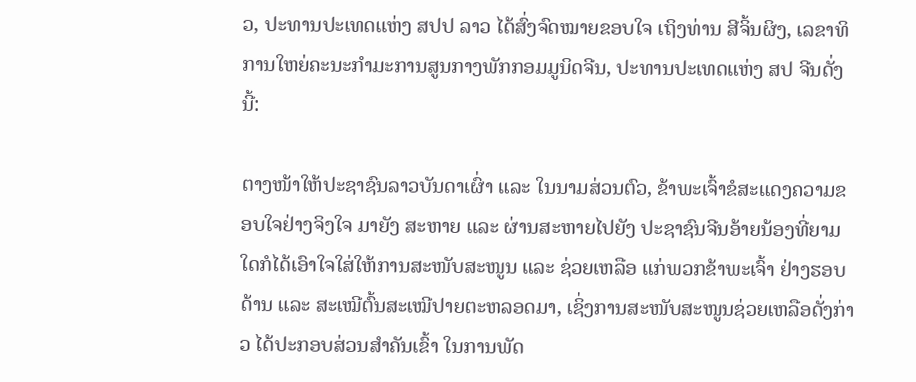ວ, ປະທານປະເທດແຫ່ງ ສປປ ລາວ ໄດ້ສົ່ງຈົດໝາຍຂອບໃຈ ເຖິງທ່ານ ສີຈິ້ນຜິງ, ເລຂາທິການໃຫຍ່ຄະນະກຳມະການສູນກາງພັກກອມມູນິດຈີນ, ປະທານປະເທດແຫ່ງ ສປ ຈີນດັ່ງນີ້:

ຕາງໜ້າໃຫ້ປະຊາຊົນລາວບັນດາເຜົ່າ ແລະ ໃນນາມສ່ວນຕົວ, ຂ້າພະເຈົ້າຂໍສະແດງຄວາມຂອບໃຈຢ່າງຈິງໃຈ ມາຍັງ ສະຫາຍ ແລະ ຜ່ານສະຫາຍໄປຍັງ ປະຊາຊົນຈີນອ້າຍນ້ອງທີ່ຍາມໃດກໍໄດ້ເອົາໃຈໃສ່ໃຫ້ການສະໜັບສະໜູນ ແລະ ຊ່ວຍເຫລືອ ແກ່ພວກຂ້າພະເຈົ້າ ຢ່າງຮອບດ້ານ ແລະ ສະເໝີຕົ້ນສະເໝີປາຍຕະຫລອດມາ, ເຊິ່ງການສະໜັບສະໜູນຊ່ວຍເຫລືອດັ່ງກ່າວ ໄດ້ປະກອບສ່ວນສໍາຄັນເຂົ້າ ໃນການພັດ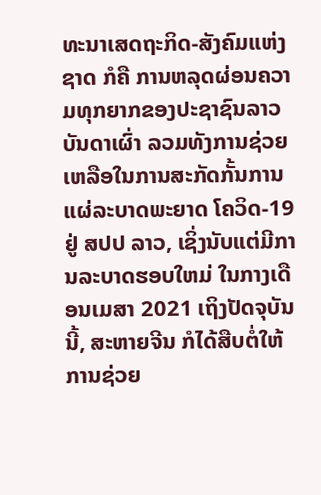ທະນາເສດຖະກິດ-ສັງຄົມແຫ່ງຊາດ ກໍຄື ການຫລຸດຜ່ອນຄວາມທຸກຍາກຂອງປະຊາຊົນລາວບັນດາເຜົ່າ ລວມທັງການຊ່ວຍເຫລືອໃນການສະກັດກັ້ນການແຜ່ລະບາດພະຍາດ ໂຄວິດ-19 ຢູ່ ສປປ ລາວ, ເຊິ່ງນັບແຕ່ມີການລະບາດຮອບໃຫມ່ ໃນກາງເດືອນເມສາ 2021 ເຖິງປັດຈຸບັນນີ້, ສະຫາຍຈີນ ກໍໄດ້ສືບຕໍ່ໃຫ້ການຊ່ວຍ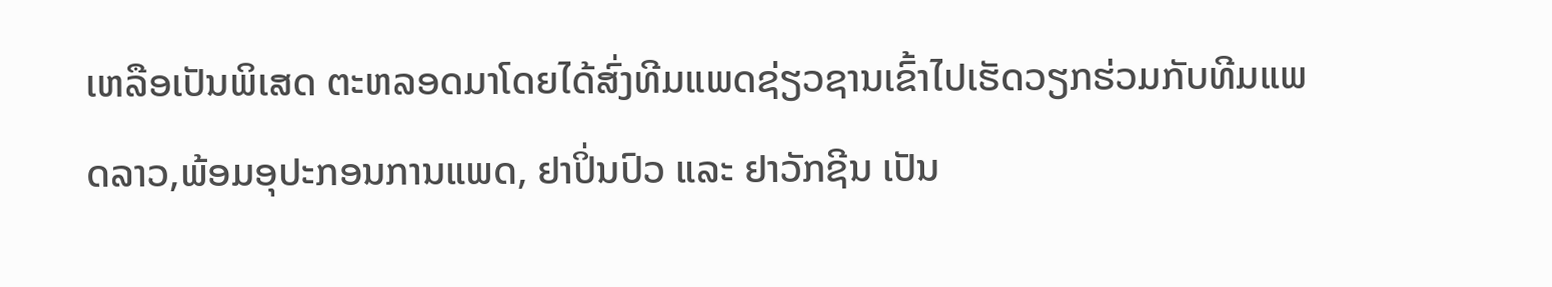ເຫລືອເປັນພິເສດ ຕະຫລອດມາໂດຍໄດ້ສົ່ງທີມແພດຊ່ຽວຊານເຂົ້າໄປເຮັດວຽກຮ່ວມກັບທີມແພດລາວ,ພ້ອມອຸປະກອນການແພດ, ຢາປິ່ນປົວ ແລະ ຢາວັກຊີນ ເປັນ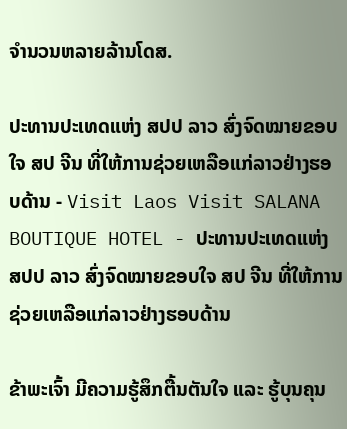ຈໍານວນຫລາຍລ້ານໂດສ.

ປະທານປະເທດແຫ່ງ ສປປ ລາວ ສົ່ງຈົດໝາຍຂອບໃຈ ສປ ຈີນ ທີ່ໃຫ້ການຊ່ວຍເຫລືອແກ່ລາວຢ່າງຮອບດ້ານ - Visit Laos Visit SALANA BOUTIQUE HOTEL - ປະທານປະເທດແຫ່ງ ສປປ ລາວ ສົ່ງຈົດໝາຍຂອບໃຈ ສປ ຈີນ ທີ່ໃຫ້ການຊ່ວຍເຫລືອແກ່ລາວຢ່າງຮອບດ້ານ

ຂ້າພະເຈົ້າ ມີຄວາມຮູ້ສຶກຕື້ນຕັນໃຈ ແລະ ຮູ້ບຸນຄຸນ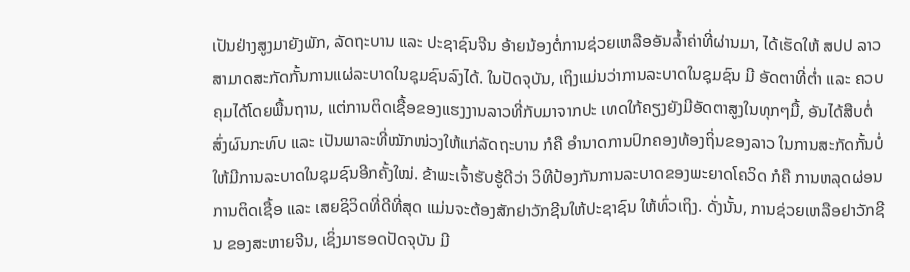ເປັນຢ່າງສູງມາຍັງພັກ, ລັດຖະບານ ແລະ ປະຊາຊົນຈີນ ອ້າຍນ້ອງຕໍ່ການຊ່ວຍເຫລືອອັນລ້ຳຄ່າທີ່ຜ່ານມາ, ໄດ້ເຮັດໃຫ້ ສປປ ລາວ ສາມາດສະກັດກັ້ນການແຜ່ລະບາດໃນຊຸມຊົນລົງໄດ້. ໃນປັດຈຸບັນ, ເຖິງແມ່ນວ່າການລະບາດໃນຊຸມຊົນ ມີ ອັດຕາທີ່ຕໍ່າ ແລະ ຄວບຄຸມໄດ້ໂດຍພື້ນຖານ, ແຕ່ການຕິດເຊື້ອຂອງແຮງງານລາວທີ່ກັບມາຈາກປະ ເທດໃກ້ຄຽງຍັງມີອັດຕາສູງໃນທຸກໆມື້, ອັນໄດ້ສືບຕໍ່ສົ່ງຜົນກະທົບ ແລະ ເປັນພາລະທີ່ໝັກໜ່ວງໃຫ້ແກ່ລັດຖະບານ ກໍຄື ອໍານາດການປົກຄອງທ້ອງຖິ່ນຂອງລາວ ໃນການສະກັດກັ້ນບໍ່ໃຫ້ມີການລະບາດໃນຊຸມຊົນອີກຄັ້ງໃໝ່. ຂ້າພະເຈົ້າຮັບຮູ້ດີວ່າ ວິທີປ້ອງກັນການລະບາດຂອງພະຍາດໂຄວິດ ກໍຄື ການຫລຸດຜ່ອນການຕິດເຊື້ອ ແລະ ເສຍຊິວິດທີ່ດີທີ່ສຸດ ແມ່ນຈະຕ້ອງສັກຢາວັກຊີນໃຫ້ປະຊາຊົນ ໃຫ້ທົ່ວເຖິງ. ດັ່ງນັ້ນ, ການຊ່ວຍເຫລືອຢາວັກຊີນ ຂອງສະຫາຍຈີນ, ເຊິ່ງມາຮອດປັດຈຸບັນ ມີ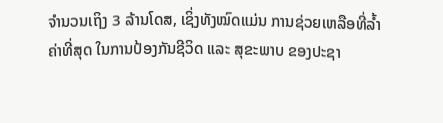ຈໍານວນເຖິງ 3 ລ້ານໂດສ, ເຊິ່ງທັງໝົດແມ່ນ ການຊ່ວຍເຫລືອທີ່ລ້ຳຄ່າທີ່ສຸດ ໃນການປ້ອງກັນຊີວິດ ແລະ ສຸຂະພາບ ຂອງປະຊາ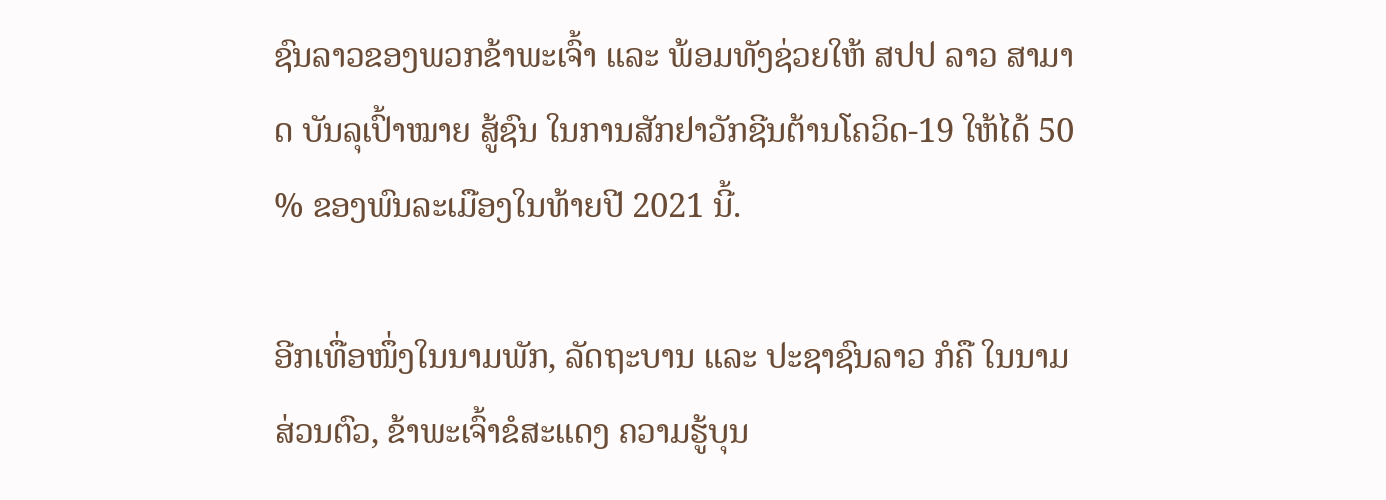ຊົນລາວຂອງພວກຂ້າພະເຈົ້າ ແລະ ພ້ອມທັງຊ່ວຍໃຫ້ ສປປ ລາວ ສາມາດ ບັນລຸເປົ້າໝາຍ ສູ້ຊົນ ໃນການສັກຢາວັກຊີນຕ້ານໂຄວິດ-19 ໃຫ້ໄດ້ 50 % ຂອງພົນລະເມືອງໃນທ້າຍປີ 2021 ນີ້.

ອີກເທື່ອໜຶ່ງໃນນາມພັກ, ລັດຖະບານ ແລະ ປະຊາຊົນລາວ ກໍຄື ໃນນາມສ່ວນຕົວ, ຂ້າພະເຈົ້າຂໍສະແດງ ຄວາມຮູ້ບຸນ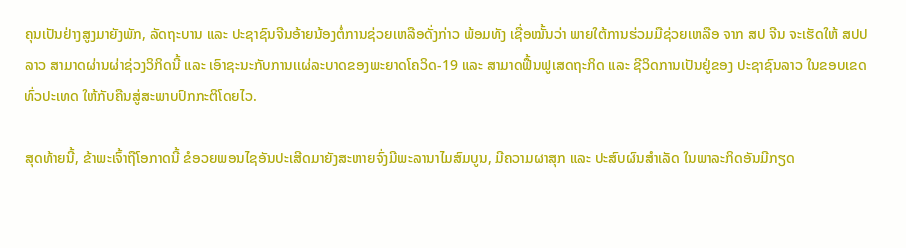ຄຸນເປັນຢ່າງສູງມາຍັງພັກ, ລັດຖະບານ ແລະ ປະຊາຊົນຈີນອ້າຍນ້ອງຕໍ່ການຊ່ວຍເຫລືອດັ່ງກ່າວ ພ້ອມທັງ ເຊື່ອໝັ້ນວ່າ ພາຍໃຕ້ການຮ່ວມມືຊ່ວຍເຫລືອ ຈາກ ສປ ຈີນ ຈະເຮັດໃຫ້ ສປປ ລາວ ສາມາດຜ່ານຜ່າຊ່ວງວິກິດນີ້ ແລະ ເອົາຊະນະກັບການເເຜ່ລະບາດຂອງພະຍາດໂຄວິດ-19 ແລະ ສາມາດຟື້ນຟູເສດຖະກິດ ແລະ ຊີວິດການເປັນຢູ່ຂອງ ປະຊາຊົນລາວ ໃນຂອບເຂດທົ່ວປະເທດ ໃຫ້ກັບຄືນສູ່ສະພາບປົກກະຕິໂດຍໄວ.

ສຸດທ້າຍນີ້, ຂ້າພະເຈົ້າຖືໂອກາດນີ້ ຂໍອວຍພອນໄຊອັນປະເສີດມາຍັງສະຫາຍຈົ່ງມີພະລານາໄມສົມບູນ, ມີຄວາມຜາສຸກ ແລະ ປະສົບຜົນສໍາເລັດ ໃນພາລະກິດອັນມີກຽດ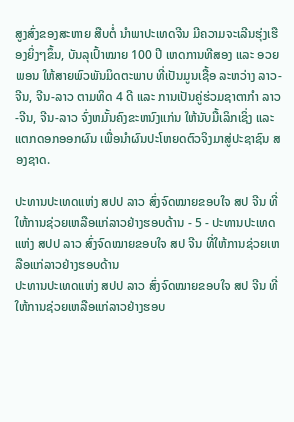ສູງສົ່ງຂອງສະຫາຍ ສືບຕໍ່ ນໍາພາປະເທດຈີນ ມີຄວາມຈະເລີນຮຸ່ງເຮືອງຍິ່ງໆຂຶ້ນ, ບັນລຸເປົ້າໝາຍ 100 ປີ ເຫດການທີສອງ ແລະ ອວຍພອນ ໃຫ້ສາຍພົວພັນມິດຕະພາບ ທີ່ເປັນມູນເຊື້ອ ລະຫວ່າງ ລາວ-ຈີນ, ຈີນ-ລາວ ຕາມທິດ 4 ດີ ແລະ ການເປັນຄູ່ຮ່ວມຊາຕາກໍາ ລາວ-ຈີນ, ຈີນ-ລາວ ຈົ່ງຫມັ້ນຄົງຂະຫນົງແກ່ນ ໃຫ້ນັບມື້ເລິກເຊິ່ງ ແລະ ແຕກດອກອອກຜົນ ເພື່ອນໍາຜົນປະໂຫຍດຕົວຈິງມາສູ່ປະຊາຊົນ ສອງຊາດ.

ປະທານປະເທດແຫ່ງ ສປປ ລາວ ສົ່ງຈົດໝາຍຂອບໃຈ ສປ ຈີນ ທີ່ໃຫ້ການຊ່ວຍເຫລືອແກ່ລາວຢ່າງຮອບດ້ານ - 5 - ປະທານປະເທດແຫ່ງ ສປປ ລາວ ສົ່ງຈົດໝາຍຂອບໃຈ ສປ ຈີນ ທີ່ໃຫ້ການຊ່ວຍເຫລືອແກ່ລາວຢ່າງຮອບດ້ານ
ປະທານປະເທດແຫ່ງ ສປປ ລາວ ສົ່ງຈົດໝາຍຂອບໃຈ ສປ ຈີນ ທີ່ໃຫ້ການຊ່ວຍເຫລືອແກ່ລາວຢ່າງຮອບ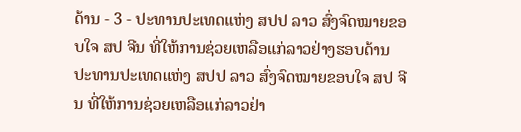ດ້ານ - 3 - ປະທານປະເທດແຫ່ງ ສປປ ລາວ ສົ່ງຈົດໝາຍຂອບໃຈ ສປ ຈີນ ທີ່ໃຫ້ການຊ່ວຍເຫລືອແກ່ລາວຢ່າງຮອບດ້ານ
ປະທານປະເທດແຫ່ງ ສປປ ລາວ ສົ່ງຈົດໝາຍຂອບໃຈ ສປ ຈີນ ທີ່ໃຫ້ການຊ່ວຍເຫລືອແກ່ລາວຢ່າ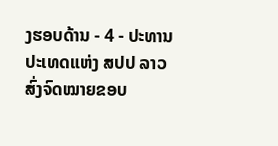ງຮອບດ້ານ - 4 - ປະທານປະເທດແຫ່ງ ສປປ ລາວ ສົ່ງຈົດໝາຍຂອບ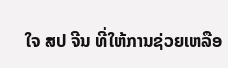ໃຈ ສປ ຈີນ ທີ່ໃຫ້ການຊ່ວຍເຫລືອ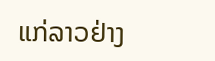ແກ່ລາວຢ່າງ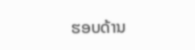ຮອບດ້ານ